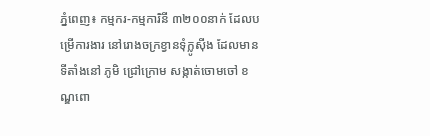ភ្នំពេញ៖ កម្មករ-កម្មការិនី ៣២០០នាក់ ដែលបម្រើការងារ នៅរោងចក្រខ្វានទុំក្លូស៊ីង ដែលមានទីតាំងនៅ ភូមិ ជ្រៅក្រោម សង្កាត់ចោមចៅ ខណ្ឌពោ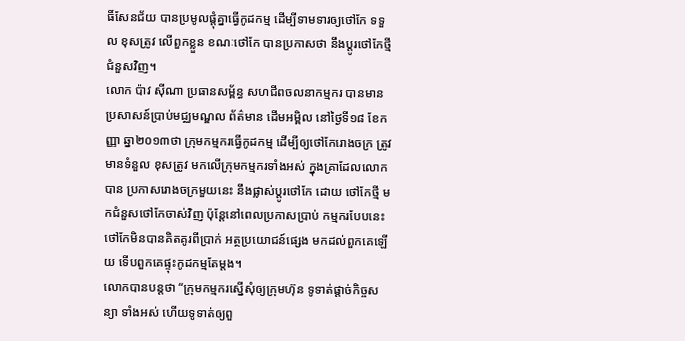ធិ៍សែនជ័យ បានប្រមូលផ្តុំគ្នាធ្វើកូដកម្ម ដើម្បីទាមទារឲ្យថៅកែ ទទួល ខុសត្រូវ លើពួកខ្លួន ខណៈថៅកែ បានប្រកាសថា នឹងប្តូរថៅកែថ្មីជំនួសវិញ។
លោក ប៉ាវ ស៊ីណា ប្រធានសម្ព័ន្ធ សហជីពចលនាកម្មករ បានមានប្រសាសន៍ប្រាប់មជ្ឈមណ្ឌល ព័ត៌មាន ដើមអម្ពិល នៅថ្ងៃទី១៨ ខែកញ្ញា ឆ្នា២០១៣ថា ក្រុមកម្មករធ្វើកូដកម្ម ដើម្បីឲ្យថៅកែរោងចក្រ ត្រូវមានទំនួល ខុសត្រូវ មកលើក្រុមកម្មករទាំងអស់ ក្នុងគ្រាដែលលោកបាន ប្រកាសរោងចក្រមួយនេះ នឹងផ្លាស់ប្តូរថៅកែ ដោយ ថៅកែថ្មី មកជំនួសថៅកែចាស់វិញ ប៉ុន្តែនៅពេលប្រកាសប្រាប់ កម្មករបែបនេះ ថៅកែមិនបានគិតគូរពីប្រាក់ អត្ថប្រយោជន៍ផ្សេង មកដល់ពួកគេឡើយ ទើបពួកគេផ្ទុះកូដកម្មតែម្តង។
លោកបានបន្តថា “ក្រុមកម្មករស្នើសុំឲ្យក្រុមហ៊ុន ទូទាត់ផ្តាច់កិច្ចសន្យា ទាំងអស់ ហើយទូទាត់ឲ្យពួ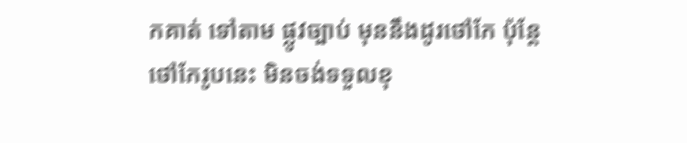កគាត់ ទៅតាម ផ្លូវច្បាប់ មុននឹងដូរថៅកែ ប៉ុន្តែថៅកែរូបនេះ មិនចង់ទទួលខុ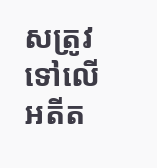សត្រូវ ទៅលើអតីត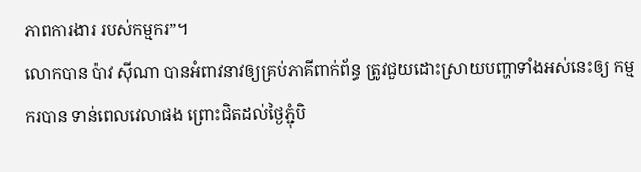ភាពការងារ របស់កម្មករ”។
លោកបាន ប៉ាវ ស៊ីណា បានអំពាវនាវឲ្យគ្រប់ភាគីពាក់ព័ន្ធ ត្រូវជួយដោះស្រាយបញ្ហាទាំងអស់នេះឲ្យ កម្មករបាន ទាន់ពេលវេលាផង ព្រោះជិតដល់ថ្ងៃភ្ជុំបិ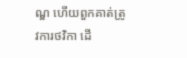ណ្ឌ ហើយពួកគាត់ត្រូវការថវិកា ដើ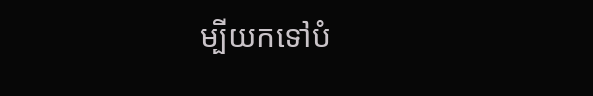ម្បីយកទៅបំ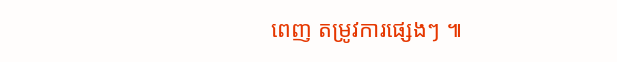ពេញ តម្រូវការផ្សេងៗ ៕